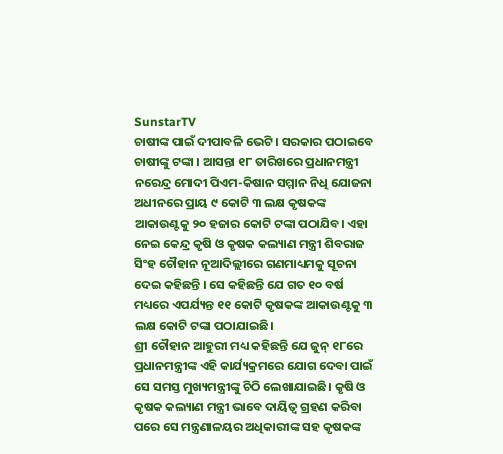SunstarTV
ଚାଷୀଙ୍କ ପାଇଁ ଦୀପାବଳି ଭେଟି । ସରକାର ପଠାଇବେ ଚାଷୀଙ୍କୁ ଟଙ୍କା । ଆସନ୍ତା ୧୮ ତାରିଖରେ ପ୍ରଧାନମନ୍ତ୍ରୀ ନରେନ୍ଦ୍ର ମୋଦୀ ପିଏମ-କିଷାନ ସମ୍ମାନ ନିଧି ଯୋଜନା ଅଧୀନରେ ପ୍ରାୟ ୯ କୋଟି ୩ ଲକ୍ଷ କୃଷକଙ୍କ ଆକାଉଣ୍ଟକୁ ୨୦ ହଜାର କୋଟି ଟଙ୍କା ପଠାଯିବ। ଏହା ନେଇ କେନ୍ଦ୍ର କୃଷି ଓ କୃଷକ କଲ୍ୟାଣ ମନ୍ତ୍ରୀ ଶିବରାଜ ସିଂହ ଚୌହାନ ନୂଆଦିଲ୍ଲୀରେ ଗଣମାଧ୍ୟମକୁ ସୂଚନା ଦେଇ କହିଛନ୍ତି । ସେ କହିଛନ୍ତି ଯେ ଗତ ୧୦ ବର୍ଷ ମଧ୍ୟରେ ଏପର୍ଯ୍ୟନ୍ତ ୧୧ କୋଟି କୃଷକଙ୍କ ଆକାଉଣ୍ଟକୁ ୩ ଲକ୍ଷ କୋଟି ଟଙ୍କା ପଠାଯାଇଛି।
ଶ୍ରୀ ଚୌହାନ ଆହୁରୀ ମଧ୍ୟ କହିଛନ୍ତି ଯେ ଜୁନ୍ ୧୮ରେ ପ୍ରଧାନମନ୍ତ୍ରୀଙ୍କ ଏହି କାର୍ଯ୍ୟକ୍ରମରେ ଯୋଗ ଦେବା ପାଇଁ ସେ ସମସ୍ତ ମୁଖ୍ୟମନ୍ତ୍ରୀଙ୍କୁ ଚିଠି ଲେଖାଯାଇଛି। କୃଷି ଓ କୃଷକ କଲ୍ୟାଣ ମନ୍ତ୍ରୀ ଭାବେ ଦାୟିତ୍ବ ଗ୍ରହଣ କରିବା ପରେ ସେ ମନ୍ତ୍ରଣାଳୟର ଅଧିକାରୀଙ୍କ ସହ କୃଷକଙ୍କ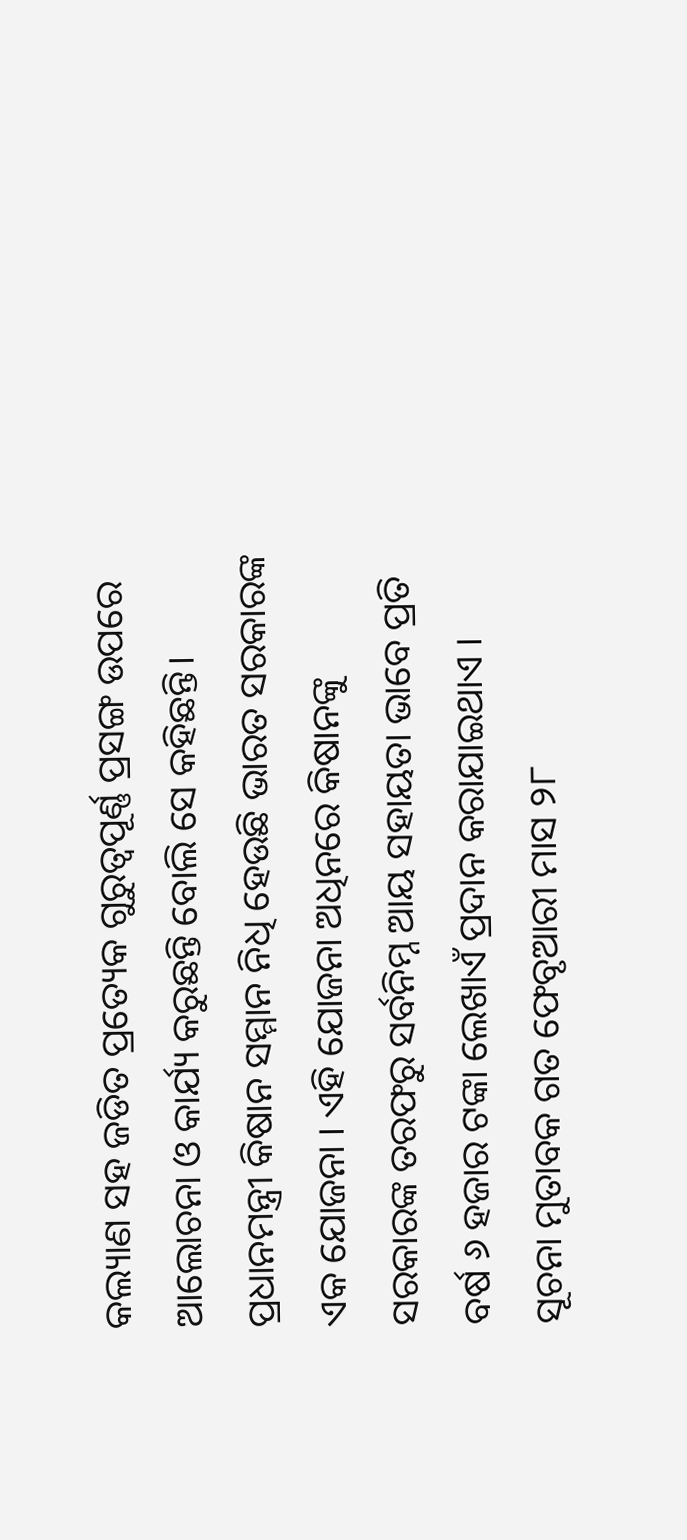କଲ୍ୟାଣ ସହ ଜଡିତ ପ୍ରତ୍ୟେକ ଗୁରୁତ୍ବପୂର୍ଣ୍ଣ ପ୍ରସଙ୍ଗ ଉପରେ ଆଲୋଚନା ଓ କାର୍ଯ୍ୟ କରୁଛନ୍ତି ବୋଲି ସେ କହିଛନ୍ତି।
ପ୍ରଧାନମନ୍ତ୍ରୀ କିଷାନ ସମ୍ମାନ ନିଧି ହେଉଛି ଭାରତ ସରକାରଙ୍କ ଏକ ଯୋଜନା । ଏହି ଯୋଜନା ଅଧିନରେ କିଷାନଙ୍କୁ ସରକାରଙ୍କ ତରଫରୁ ସର୍ବନିମ୍ନ ଆୟ ସହାୟତା ଭାବେ ପ୍ରତି ବର୍ଷ ୬ ହଜାର ଟଙ୍କା ଲେଖାଏଁ ପ୍ରଦାନ କରାଯାଇଥାଏ । ସୂଚନା ମୁତାବକ ଗତ ଫେବୃଆରୀ ମାସ ୨୮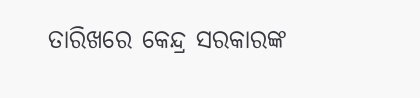ତାରିଖରେ କେନ୍ଦ୍ର ସରକାରଙ୍କ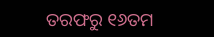ତରଫରୁ ୧୬ତମ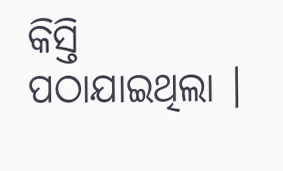କିସ୍ତି ପଠାଯାଇଥିଲା ।